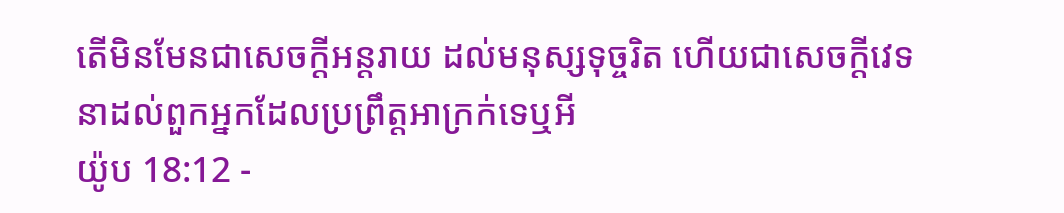តើមិនមែនជាសេចក្ដីអន្តរាយ ដល់មនុស្សទុច្ចរិត ហើយជាសេចក្ដីវេទនាដល់ពួកអ្នកដែលប្រព្រឹត្តអាក្រក់ទេឬអី
យ៉ូប 18:12 -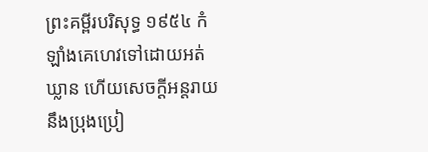ព្រះគម្ពីរបរិសុទ្ធ ១៩៥៤ កំឡាំងគេហេវទៅដោយអត់ឃ្លាន ហើយសេចក្ដីអន្តរាយនឹងប្រុងប្រៀ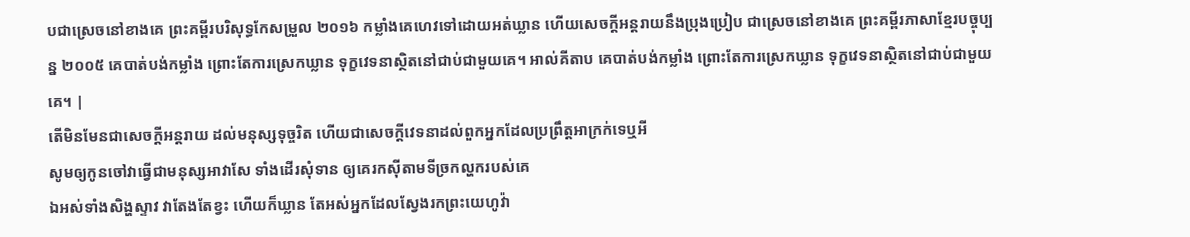បជាស្រេចនៅខាងគេ ព្រះគម្ពីរបរិសុទ្ធកែសម្រួល ២០១៦ កម្លាំងគេហេវទៅដោយអត់ឃ្លាន ហើយសេចក្ដីអន្តរាយនឹងប្រុងប្រៀប ជាស្រេចនៅខាងគេ ព្រះគម្ពីរភាសាខ្មែរបច្ចុប្បន្ន ២០០៥ គេបាត់បង់កម្លាំង ព្រោះតែការស្រេកឃ្លាន ទុក្ខវេទនាស្ថិតនៅជាប់ជាមួយគេ។ អាល់គីតាប គេបាត់បង់កម្លាំង ព្រោះតែការស្រេកឃ្លាន ទុក្ខវេទនាស្ថិតនៅជាប់ជាមួយគេ។ |
តើមិនមែនជាសេចក្ដីអន្តរាយ ដល់មនុស្សទុច្ចរិត ហើយជាសេចក្ដីវេទនាដល់ពួកអ្នកដែលប្រព្រឹត្តអាក្រក់ទេឬអី
សូមឲ្យកូនចៅវាធ្វើជាមនុស្សអាវាសែ ទាំងដើរសុំទាន ឲ្យគេរកស៊ីតាមទីច្រកល្ហករបស់គេ
ឯអស់ទាំងសិង្ហស្ទាវ វាតែងតែខ្វះ ហើយក៏ឃ្លាន តែអស់អ្នកដែលស្វែងរកព្រះយេហូវ៉ា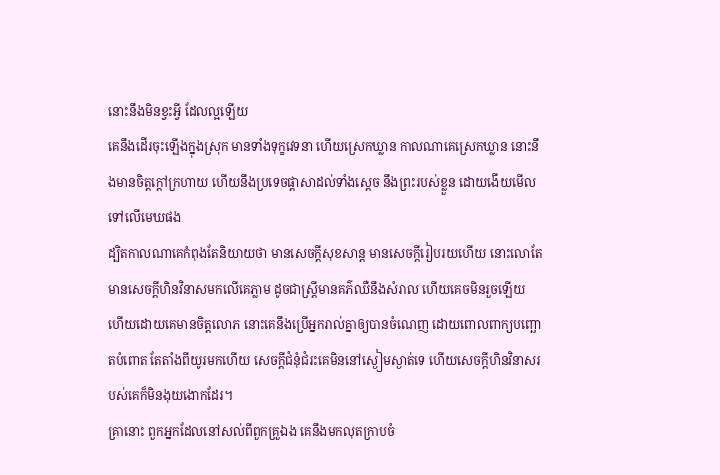នោះនឹងមិនខ្វះអ្វី ដែលល្អឡើយ
គេនឹងដើរចុះឡើងក្នុងស្រុក មានទាំងទុក្ខវេទនា ហើយស្រេកឃ្លាន កាលណាគេស្រេកឃ្លាន នោះនឹងមានចិត្តក្តៅក្រហាយ ហើយនឹងប្រទេចផ្តាសាដល់ទាំងស្តេច នឹងព្រះរបស់ខ្លួន ដោយងើយមើលទៅលើមេឃផង
ដ្បិតកាលណាគេកំពុងតែនិយាយថា មានសេចក្ដីសុខសាន្ត មានសេចក្ដីរៀបរយហើយ នោះលោតែមានសេចក្ដីហិនវិនាសមកលើគេភ្លាម ដូចជាស្ត្រីមានគភ៌ឈឺនឹងសំរាល ហើយគេចមិនរួចឡើយ
ហើយដោយគេមានចិត្តលោភ នោះគេនឹងប្រើអ្នករាល់គ្នាឲ្យបានចំណេញ ដោយពោលពាក្យបញ្ឆោតបំពោត តែតាំងពីយូរមកហើយ សេចក្ដីជំនុំជំរះគេមិននៅស្ងៀមស្ងាត់ទេ ហើយសេចក្ដីហិនវិនាសរបស់គេក៏មិនងុយងោកដែរ។
គ្រានោះ ពួកអ្នកដែលនៅសល់ពីពួកគ្រួឯង គេនឹងមកលុតក្រាបចំ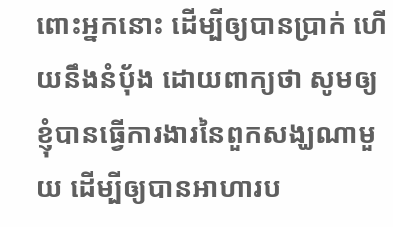ពោះអ្នកនោះ ដើម្បីឲ្យបានប្រាក់ ហើយនឹងនំបុ័ង ដោយពាក្យថា សូមឲ្យខ្ញុំបានធ្វើការងារនៃពួកសង្ឃណាមួយ ដើម្បីឲ្យបានអាហារប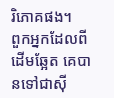រិភោគផង។
ពួកអ្នកដែលពីដើមឆ្អែត គេបានទៅជាស៊ី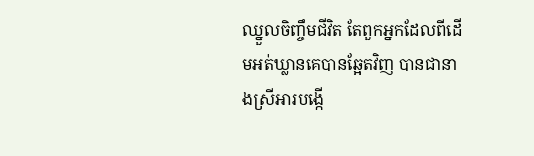ឈ្នួលចិញ្ចឹមជីវិត តែពួកអ្នកដែលពីដើមអត់ឃ្លានគេបានឆ្អែតវិញ បានជានាងស្រីអារបង្កើ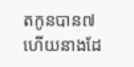តកូនបាន៧ ហើយនាងដែ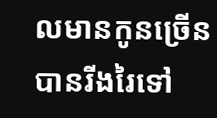លមានកូនច្រើនបានរីងរៃទៅ